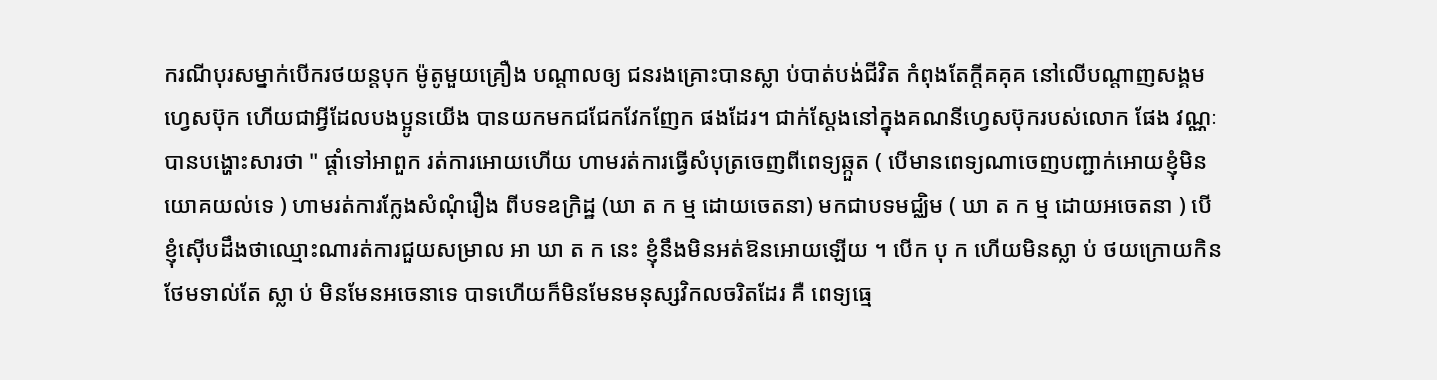ករណីបុរសម្នាក់បើករថយន្តបុក ម៉ូតូមួយគ្រឿង បណ្តាលឲ្យ ជនរងគ្រោះបានស្លា ប់បាត់បង់ជីវិត កំពុងតែក្តីគគុគ នៅលើបណ្តាញសង្គមហ្វេសប៊ុក ហើយជាអ្វីដែលបងប្អូនយើង បានយកមកជជែកវែកញែក ផងដែរ។ ជាក់ស្តែងនៅក្នុងគណនីហ្វេសប៊ុករបស់លោក ផែង វណ្ណៈ បានបង្ហោះសារថា " ផ្ដាំទៅអាពួក រត់ការអោយហេីយ ហាមរត់ការធ្វើសំបុត្រចេញពីពេទ្យឆ្កួត ( បេីមានពេទ្យណាចេញបញ្ជាក់អោយខ្ញុំមិនយោគយល់ទេ ) ហាមរត់ការក្លែងសំណុំរឿង ពីបទឧក្រិដ្ឋ (ឃា ត ក ម្ម ដោយចេតនា) មកជាបទមជ្ឈិម ( ឃា ត ក ម្ម ដោយអចេតនា ) បេីខ្ញុំស៊េីបដឹងថាឈ្មោះណារត់ការជួយសម្រាល អា ឃា ត ក នេះ ខ្ញុំនឹងមិនអត់ឱនអោយឡេីយ ។ បេីក បុ ក ហេីយមិនស្លា ប់ ថយក្រោយកិនថែមទាល់តែ ស្លា ប់ មិនមែនអចេនាទេ បាទហេីយក៏មិនមែនមនុស្សវិកលចរិតដែរ គឺ ពេទ្យធ្មេ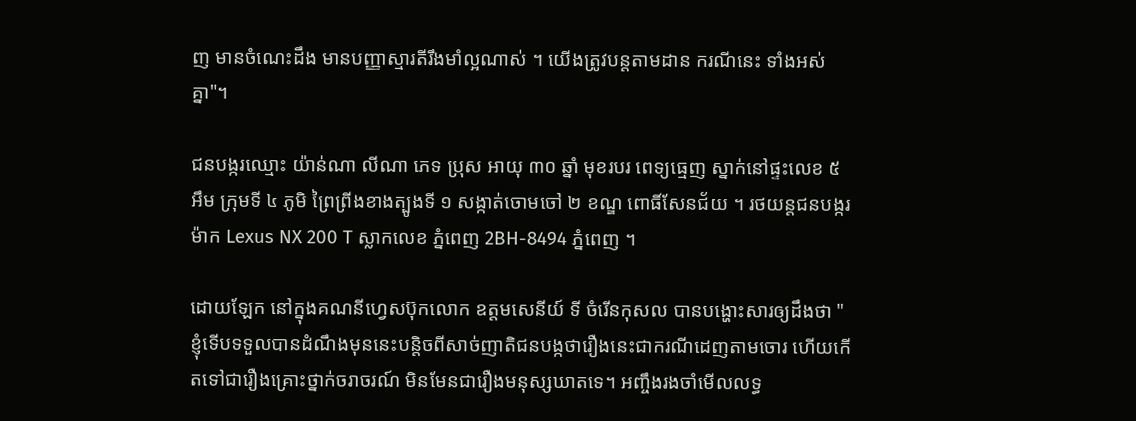ញ មានចំណេះដឹង មានបញ្ញាស្មារតីរឹងមាំល្អណាស់ ។ យេីងត្រូវបន្តតាមដាន ករណីនេះ ទាំងអស់គ្នា"។

ជនបង្ករឈ្មោះ យ៉ាន់ណា លីណា ភេទ ប្រុស អាយុ ៣០ ឆ្នាំ មុខរបរ ពេទ្យធ្មេញ ស្នាក់នៅផ្ទះលេខ ៥ អឹម ក្រុមទី ៤ ភូមិ ព្រៃព្រីងខាងត្បូងទី ១ សង្កាត់ចោមចៅ ២ ខណ្ឌ ពោធិ៍សែនជ័យ ។ រថយន្ដជនបង្ករ ម៉ាក Lexus NX 200 T ស្លាកលេខ ភ្នំពេញ 2BH-8494 ភ្នំពេញ ។

ដោយឡែក នៅក្នុងគណនីហ្វេសប៊ុកលោក ឧត្តមសេនីយ៍ ទី ចំរើនកុសល បានបង្ហោះសារឲ្យដឹងថា "ខ្ញុំទើបទទួលបានដំណឹងមុននេះបន្តិចពីសាច់ញាតិជនបង្កថារឿងនេះជាករណីដេញតាមចោរ ហើយកើតទៅជារឿងគ្រោះថ្នាក់ចរាចរណ៍ មិនមែនជារឿងមនុស្សឃាតទេ។ អញ្ចឹងរងចាំមើលលទ្ធ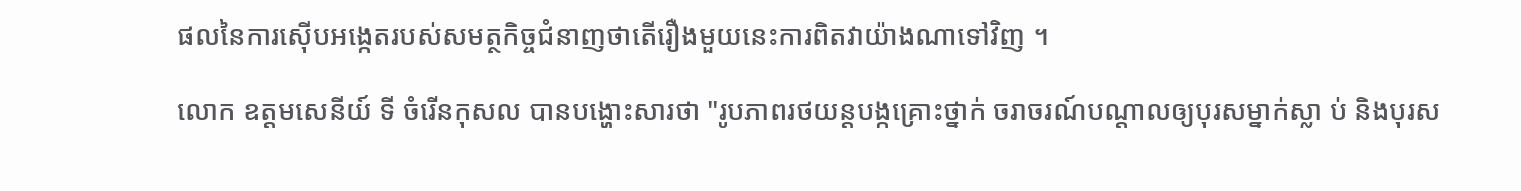ផលនៃការស៊ើបអង្កេតរបស់សមត្ថកិច្ចជំនាញថាតើរឿងមួយនេះការពិតវាយ៉ាងណាទៅវិញ ។

លោក ឧត្តមសេនីយ៍ ទី ចំរើនកុសល បានបង្ហោះសារថា "រូបភាពរថយន្តបង្កគ្រោះថ្នាក់ ចរាចរណ៍បណ្តាលឲ្យបុរសម្នាក់ស្លា ប់ និងបុរស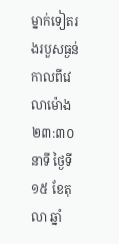ម្នាក់ទៀតរងរបួសធ្ងន់កាលពីវេលាម៉ោង ២៣:៣០ នាទី ថ្ងៃទី ១៥ ខែតុលា ឆ្នាំ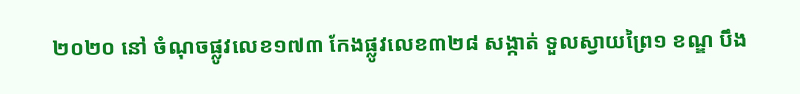២០២០ នៅ ចំណុចផ្លូវលេខ១៧៣ កែងផ្លូវលេខ៣២៨ សង្កាត់ ទួលស្វាយព្រៃ១ ខណ្ឌ បឹង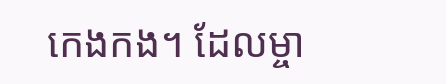កេងកង។ ដែលម្ចា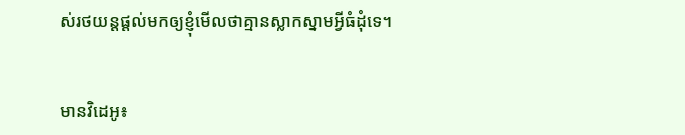ស់រថយន្តផ្តល់មកឲ្យខ្ញុំមើលថាគ្មានស្លាកស្នាមអ្វីធំដុំទេ។


មានវិដេអូ៖